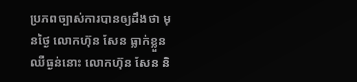ប្រភពច្បាស់ការបានឲ្យដឹងថា មុនថ្ងៃ លោកហ៊ុន សែន ធ្លាក់ខ្លួនឈឺធ្ងន់នោះ លោកហ៊ុន សែន និ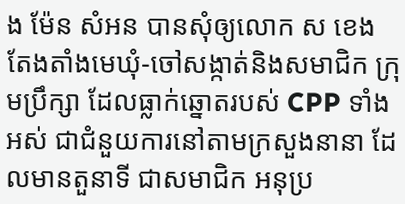ង ម៉ែន សំអន បានសុំឲ្យលោក ស ខេង តែងតាំងមេឃុំ-ចៅសង្កាត់និងសមាជិក ក្រុមប្រឹក្សា ដែលធ្លាក់ឆ្នោតរបស់ CPP ទាំងអស់ ជាជំនួយការនៅតាមក្រសួងនានា ដែលមានតួនាទី ជាសមាជិក អនុប្រ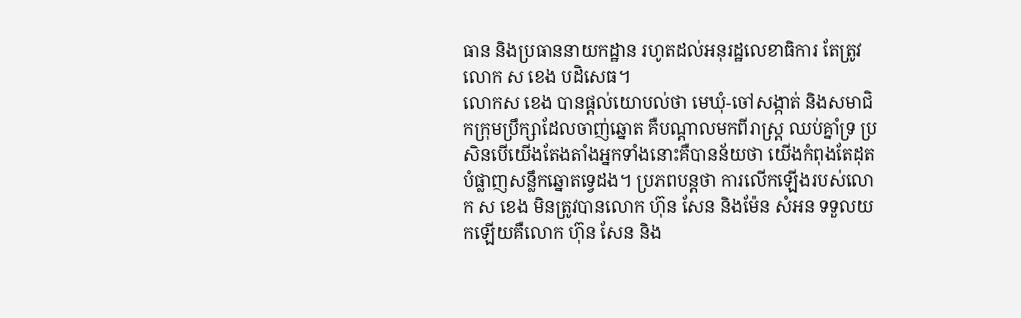ធាន និងប្រធាននាយកដ្ឋាន រហូតដល់អនុរដ្ឋលេខាធិការ តែត្រូវលោក ស ខេង បដិសេធ។
លោកស ខេង បានផ្តល់យោបល់ថា មេឃុំ-ចៅសង្កាត់ និងសមាជិកក្រុមប្រឹក្សាដែលចាញ់ឆ្នោត គឺបណ្តាលមកពីរាស្ត្រ ឈប់គ្នាំទ្រ ប្រសិនបើយើងតែងតាំងអ្នកទាំងនោះគឺបានន័យថា យើងកំពុងតែដុតបំផ្លាញសន្លឹកឆ្នោតទ្វេដង។ ប្រភពបន្តថា ការលើកឡើងរបស់លោក ស ខេង មិនត្រូវបានលោក ហ៊ុន សែន និងម៉ែន សំអន ទទួលយកឡើយគឺលោក ហ៊ុន សែន និង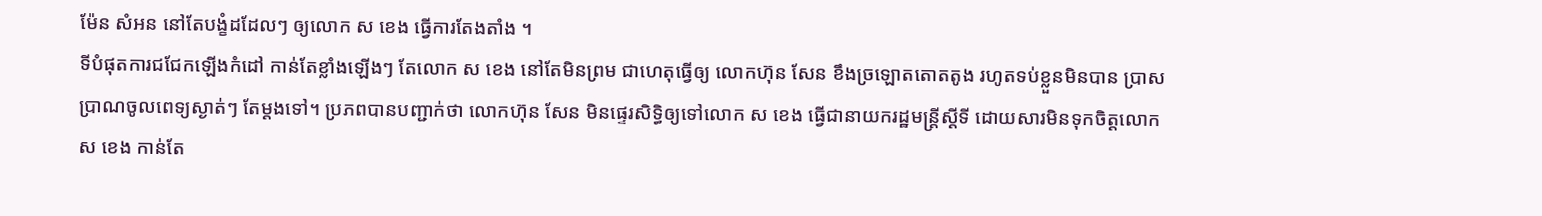ម៉ែន សំអន នៅតែបង្ខំដដែលៗ ឲ្យលោក ស ខេង ធ្វើការតែងតាំង ។
ទីបំផុតការជជែកឡើងកំដៅ កាន់តែខ្លាំងឡើងៗ តែលោក ស ខេង នៅតែមិនព្រម ជាហេតុធ្វើឲ្យ លោកហ៊ុន សែន ខឹងច្រឡោតតោតតូង រហូតទប់ខ្លួនមិនបាន ប្រាសប្រាណចូលពេទ្យស្ងាត់ៗ តែម្តងទៅ។ ប្រភពបានបញ្ជាក់ថា លោកហ៊ុន សែន មិនផ្ទេរសិទ្ធិឲ្យទៅលោក ស ខេង ធ្វើជានាយករដ្ឋមន្ត្រីស្តីទី ដោយសារមិនទុកចិត្តលោក ស ខេង កាន់តែ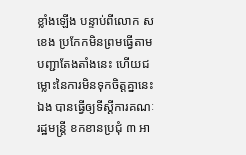ខ្លាំងឡើង បន្ទាប់ពីលោក ស ខេង ប្រកែកមិនព្រមធ្វើតាមបញ្ជាតែងតាំងនេះ ហើយជម្លោះនៃការមិនទុកចិត្តគ្នានេះឯង បានធ្វើឲ្យទីស្តីការគណៈរដ្ឋមន្រ្តី ខកខានប្រជុំ ៣ អា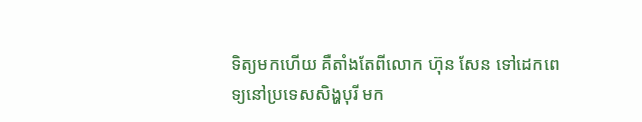ទិត្យមកហើយ គឺតាំងតែពីលោក ហ៊ុន សែន ទៅដេកពេទ្យនៅប្រទេសសិង្ហបុរី មក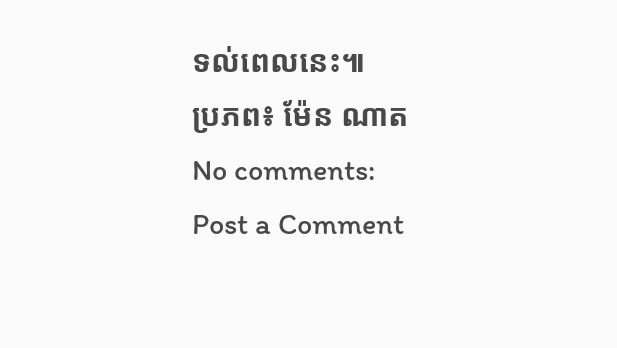ទល់ពេលនេះ៕
ប្រភព៖ ម៉ែន ណាត
No comments:
Post a Comment